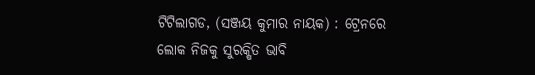ଟିଟିଲାଗଡ, (ସଞ୍ଜୟ କୁମାର ନାୟକ) : ଟ୍ରେନରେ ଲୋକ ନିଜକୁ ସୁରକ୍ଷିତ ଭାବି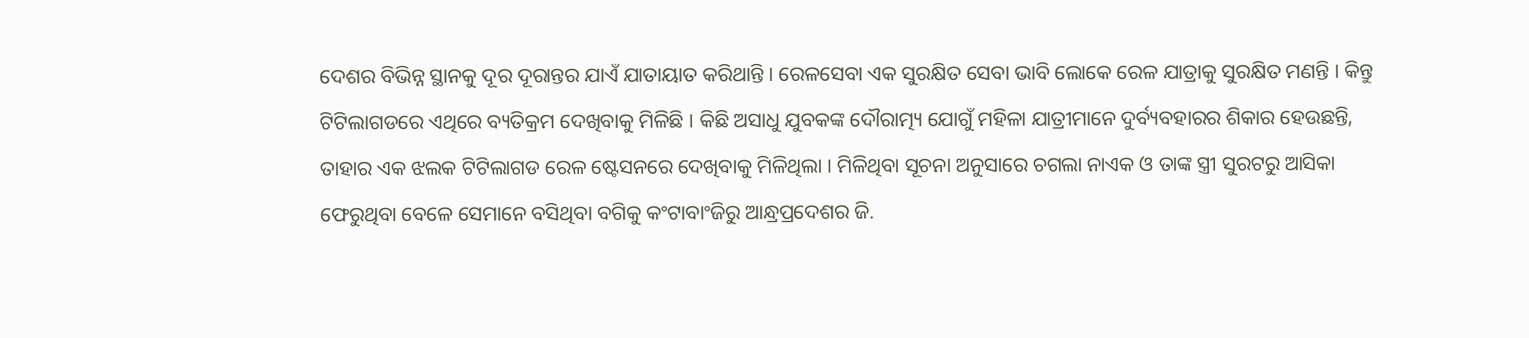ଦେଶର ବିଭିନ୍ନ ସ୍ଥାନକୁ ଦୂର ଦୂରାନ୍ତର ଯାଏଁ ଯାତାୟାତ କରିଥାନ୍ତି । ରେଳସେବା ଏକ ସୁରକ୍ଷିତ ସେବା ଭାବି ଲୋକେ ରେଳ ଯାତ୍ରାକୁ ସୁରକ୍ଷିତ ମଣନ୍ତି । କିନ୍ତୁ ଟିଟିଲାଗଡରେ ଏଥିରେ ବ୍ୟତିକ୍ରମ ଦେଖିବାକୁ ମିଳିଛି । କିଛି ଅସାଧୁ ଯୁବକଙ୍କ ଦୌରାତ୍ମ୍ୟ ଯୋଗୁଁ ମହିଳା ଯାତ୍ରୀମାନେ ଦୁର୍ବ୍ୟବହାରର ଶିକାର ହେଉଛନ୍ତି, ତାହାର ଏକ ଝଲକ ଟିଟିଲାଗଡ ରେଳ ଷ୍ଟେସନରେ ଦେଖିବାକୁ ମିଳିଥିଲା । ମିଳିଥିବା ସୂଚନା ଅନୁସାରେ ଚଗଲା ନାଏକ ଓ ତାଙ୍କ ସ୍ତ୍ରୀ ସୁରଟରୁ ଆସିକା ଫେରୁଥିବା ବେଳେ ସେମାନେ ବସିଥିବା ବଗିକୁ କଂଟାବାଂଜିରୁ ଆନ୍ଧ୍ରପ୍ରଦେଶର ଜି.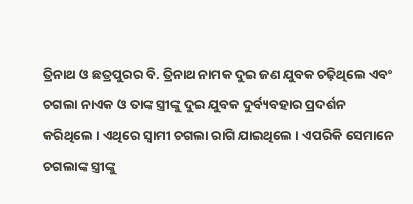ତ୍ରିନାଥ ଓ ଛତ୍ରପୁରର ବି. ତ୍ରିନାଥ ନାମକ ଦୁଇ ଜଣ ଯୁବକ ଚଢ଼ିଥିଲେ ଏବଂ ଚଗଲା ନାଏକ ଓ ତାଙ୍କ ସ୍ତ୍ରୀଙ୍କୁ ଦୁଇ ଯୁବକ ଦୁର୍ବ୍ୟବହାର ପ୍ରଦର୍ଶନ କରିଥିଲେ । ଏଥିରେ ସ୍ଵାମୀ ଚଗଲା ରାଗି ଯାଇଥିଲେ । ଏପରିକି ସେମାନେ ଚଗଲାଙ୍କ ସ୍ତ୍ରୀଙ୍କୁ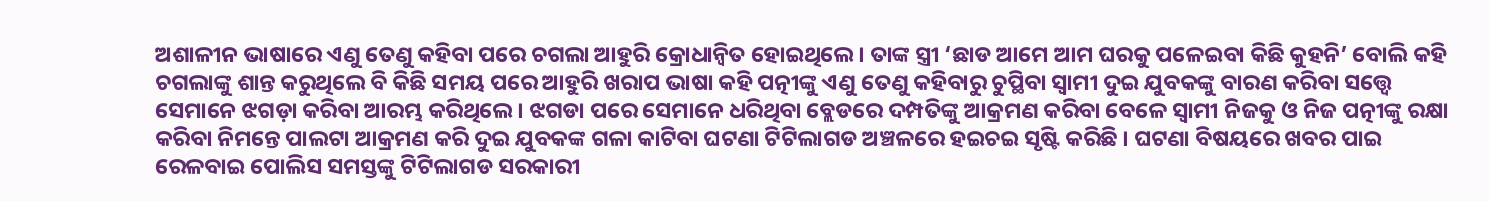ଅଶାଳୀନ ଭାଷାରେ ଏଣୁ ତେଣୁ କହିବା ପରେ ଚଗଲା ଆହୁରି କ୍ରୋଧାନ୍ୱିତ ହୋଇଥିଲେ । ତାଙ୍କ ସ୍ତ୍ରୀ ‘ଛାଡ ଆମେ ଆମ ଘରକୁ ପଳେଇବା କିଛି କୁହନି’ ବୋଲି କହି ଚଗଲାଙ୍କୁ ଶାନ୍ତ କରୁଥିଲେ ବି କିଛି ସମୟ ପରେ ଆହୁରି ଖରାପ ଭାଷା କହି ପତ୍ନୀଙ୍କୁ ଏଣୁ ତେଣୁ କହିବାରୁ ଚୁପ୍ଥିବା ସ୍ୱାମୀ ଦୁଇ ଯୁବକଙ୍କୁ ବାରଣ କରିବା ସତ୍ତ୍ୱେ ସେମାନେ ଝଗଡ଼ା କରିବା ଆରମ୍ଭ କରିଥିଲେ । ଝଗଡା ପରେ ସେମାନେ ଧରିଥିବା ବ୍ଲେଡରେ ଦମ୍ପତିଙ୍କୁ ଆକ୍ରମଣ କରିବା ବେଳେ ସ୍ୱାମୀ ନିଜକୁ ଓ ନିଜ ପତ୍ନୀଙ୍କୁ ରକ୍ଷା କରିବା ନିମନ୍ତେ ପାଲଟା ଆକ୍ରମଣ କରି ଦୁଇ ଯୁବକଙ୍କ ଗଳା କାଟିବା ଘଟଣା ଟିଟିଲାଗଡ ଅଞ୍ଚଳରେ ହଇଚଇ ସୃଷ୍ଟି କରିଛି । ଘଟଣା ବିଷୟରେ ଖବର ପାଇ ରେଳବାଇ ପୋଲିସ ସମସ୍ତଙ୍କୁ ଟିଟିଲାଗଡ ସରକାରୀ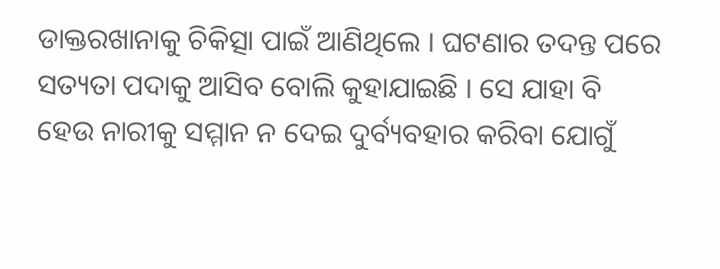ଡାକ୍ତରଖାନାକୁ ଚିକିତ୍ସା ପାଇଁ ଆଣିଥିଲେ । ଘଟଣାର ତଦନ୍ତ ପରେ ସତ୍ୟତା ପଦାକୁ ଆସିବ ବୋଲି କୁହାଯାଇଛି । ସେ ଯାହା ବି ହେଉ ନାରୀକୁ ସମ୍ମାନ ନ ଦେଇ ଦୁର୍ବ୍ୟବହାର କରିବା ଯୋଗୁଁ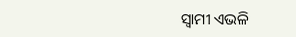ସ୍ଵାମୀ ଏଭଳି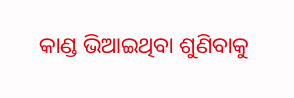କାଣ୍ଡ ଭିଆଇଥିବା ଶୁଣିବାକୁ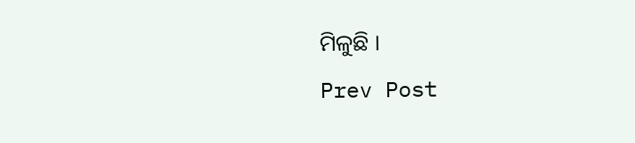ମିଳୁଛି ।
Prev Post